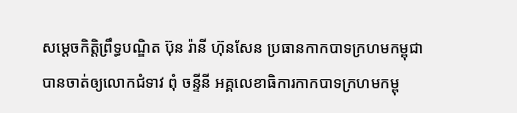សម្តេចកិត្តិព្រឹទ្ធបណ្ឌិត ប៊ុន រ៉ានី ហ៊ុនសែន ប្រធានកាកបាទក្រហមកម្ពុជា បានចាត់ឲ្យលោកជំទាវ ពុំ ចន្ទីនី អគ្គលេខាធិការកាកបាទក្រហមកម្ពុ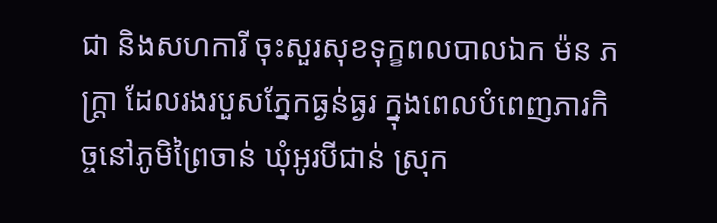ជា និងសហការី ចុះសួរសុខទុក្ខពលបាលឯក ម៉ន ភក្ត្រា ដែលរងរបួសភ្នែកធ្ងន់ធ្ងរ ក្នុងពេលបំពេញភារកិច្ចនៅភូមិព្រៃចាន់ ឃុំអូរបីជាន់ ស្រុក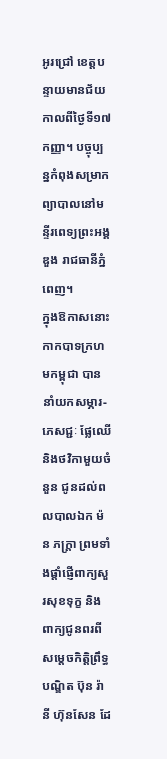អូរជ្រៅ ខេត្តបន្ទាយមានជ័យ កាលពីថ្ងៃទី១៧ កញ្ញា។ បច្ចុប្បន្នកំពុងសម្រាកព្យាបាលនៅមន្ទីរពេទ្យព្រះអង្គឌួង រាជធានីភ្នំពេញ។
ក្នុងឱកាសនោះ កាកបាទក្រហមកម្ពុជា បាននាំយកសម្ភារ-ភេសជ្ជៈ ផ្លែឈើ និងថវិកាមួយចំនួន ជូនដល់ពលបាលឯក ម៉ន ភក្ត្រា ព្រមទាំងផ្តាំផ្ញើពាក្យសួរសុខទុក្ខ និងពាក្យជូនពរពីសម្តេចកិត្តិព្រឹទ្ធបណ្ឌិត ប៊ុន រ៉ានី ហ៊ុនសែន ដែ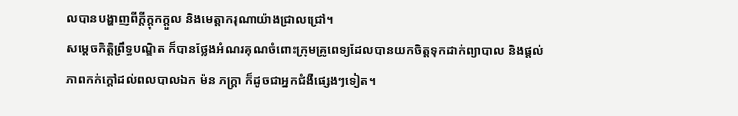លបានបង្ហាញពីក្តីក្តុកក្តួល និងមេត្តាករុណាយ៉ាងជ្រាលជ្រៅ។
សម្តេចកិត្តិព្រឹទ្ធបណ្ឌិត ក៏បានថ្លែងអំណរគុណចំពោះក្រុមគ្រូពេទ្យដែលបានយកចិត្តទុកដាក់ព្យាបាល និងផ្តល់ភាពកក់ក្តៅដល់ពលបាលឯក ម៉ន ភក្ត្រា ក៏ដូចជាអ្នកជំងឺផ្សេងៗទៀត។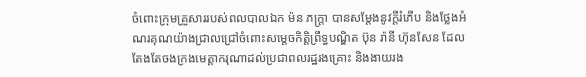ចំពោះក្រុមគ្រួសាររបស់ពលបាលឯក ម៉ន ភក្ត្រា បានសម្តែងនូវក្តីរំភើប និងថ្លែងអំណរគុណយ៉ាងជ្រាលជ្រៅចំពោះសម្តេចកិត្តិព្រឹទ្ធបណ្ឌិត ប៊ុន រ៉ានី ហ៊ុនសែន ដែលតែងតែចងក្រងមេត្តាករុណាដល់ប្រជាពលរដ្ឋរងគ្រោះ និងងាយរង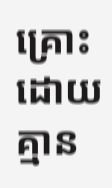គ្រោះ ដោយគ្មាន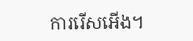ការរើសអើង។